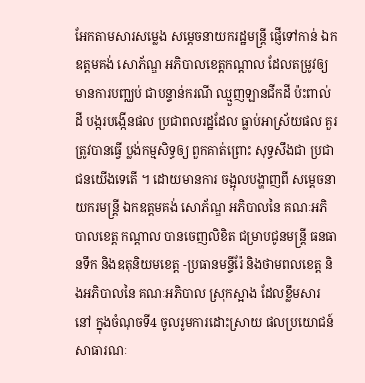អែកតាមសារសម្លេង សម្តេចនាយករដ្ឋមន្រ្តី ផ្ញើទៅកាន់ ឯកឧត្តមគង់ សោភ័ណ្ឌ អភិបាលខេត្តកណ្ដាល ដែលតម្រូវឲ្យ មានការបញ្ឈប់ ជាបន្ទាន់ករណី ឈ្មួញឡានជីកដី ប៉ះពាល់ដី បង្ករបង្កើនផល ប្រជាពលរដ្ឋដែល ធ្លាប់អាស្រ័យផល គួរត្រូវបានធ្វើ ប្លង់កម្មសិទ្ធឲ្យ ពួកគាត់ព្រោះ សុទ្ធសឹងជា ប្រជាជនយើងទេតើ ។ ដោយមានការ ចង្អុលបង្ហាញពី សម្តេចនាយករមន្ត្រី ឯកឧត្ដមគង់ សោភ័ណ្ឌ អភិបាលនៃ គណៈអភិបាលខេត្ត កណ្ដាល បានចេញលិខិត ជម្រាបជូនមន្ត្រី ធនធានទឹក និងឧតុនិយមខេត្ត -ប្រធានមន្ទីរ៉ែ និងថាមពលខេត្ត និងអភិបាលនៃ គណៈអភិបាល ស្រុកស្អាង ដែលខ្លឹមសារនៅ ក្នុងចំណុចទី4 ចូលរូមការដោះស្រាយ ផលប្រយោជន៍សាធារណៈ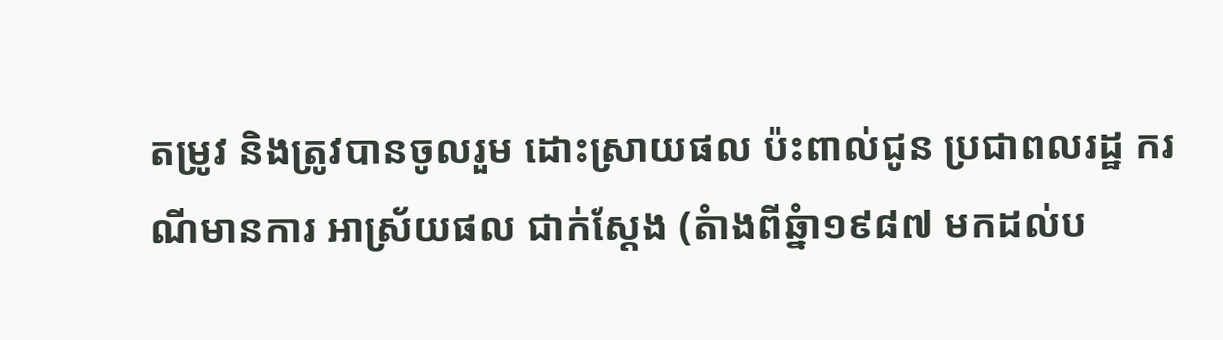តម្រូវ និងត្រូវបានចូលរួម ដោះស្រាយផល ប៉ះពាល់ជូន ប្រជាពលរដ្ឋ ករណីមានការ អាស្រ័យផល ជាក់ស្តែង (តំាងពីឆ្នំា១៩៨៧ មកដល់ប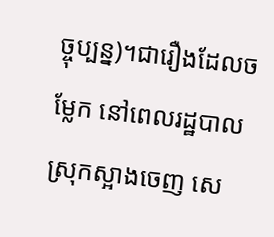ច្ចុប្បន្ន)។ជារឿងដែលចម្លែក នៅពេលរដ្ឋបាល ស្រុកស្អាងចេញ សេ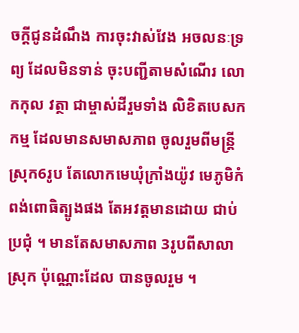ចក្ដីជូនដំណឹង ការចុះវាស់វែង អចលនៈទ្រព្យ ដែលមិនទាន់ ចុះបញ្ជីតាមសំណើរ លោកកុល វត្ថា ជាម្ចាស់ដីរួមទាំង លិខិតបេសកកម្ម ដែលមានសមាសភាព ចូលរួមពីមន្ត្រី ស្រុក6រូប តែលោកមេឃុំក្រាំងយ៉ូវ មេភូមិកំពង់ពោធិត្បូងផង តែអវត្តមានដោយ ជាប់ប្រជុំ ។ មានតែសមាសភាព 3រូបពីសាលាស្រុក ប៉ុណ្ណោះដែល បានចូលរួម ។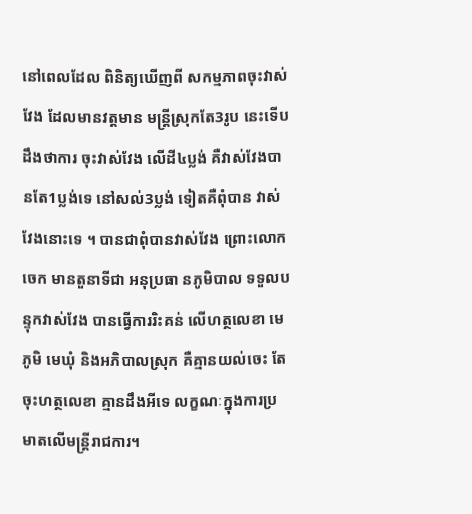នៅពេលដែល ពិនិត្យឃើញពី សកម្មភាពចុះវាស់វែង ដែលមានវត្តមាន មន្រ្តីស្រុកតែ3រូប នេះទើបដឹងថាការ ចុះវាស់វែង លើដី៤ប្លង់ គឺវាស់វែងបានតែ1ប្លង់ទេ នៅសល់3ប្លង់ ទៀតគឺពុំបាន វាស់វែងនោះទេ ។ បានជាពុំបានវាស់វែង ព្រោះលោកចេក មានតួនាទីជា អនុប្រធា នភូមិបាល ទទួលបន្ទុកវាស់វែង បានធ្វើការរិះគន់ លើហត្ថលេខា មេភូមិ មេឃុំ និងអភិបាលស្រុក គឺគ្មានយល់ចេះ តែចុះហត្ថលេខា គ្មានដឹងអីទេ លក្ខណៈក្នុងការប្រមាតលើមន្រ្តីរាជការ។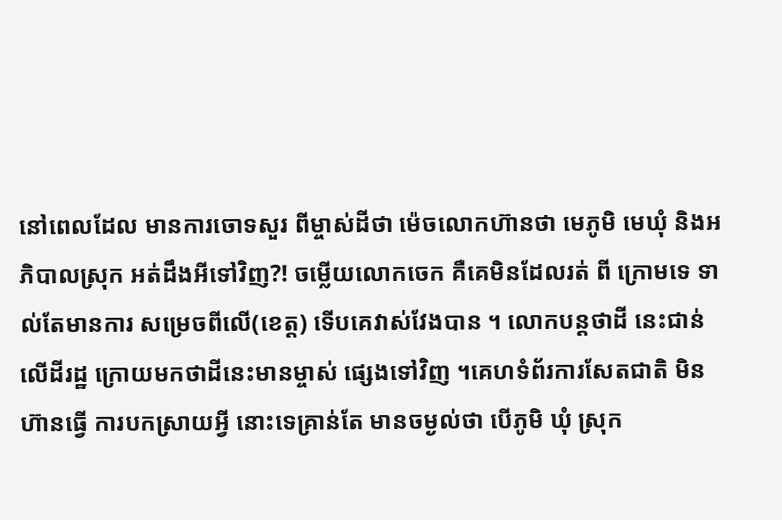នៅពេលដែល មានការចោទសួរ ពីម្ចាស់ដីថា ម៉េចលោកហ៊ានថា មេភូមិ មេឃុំ និងអភិបាលស្រុក អត់ដឹងអីទៅវិញ?! ចម្លើយលោកចេក គឺគេមិនដែលរត់ ពី ក្រោមទេ ទាល់តែមានការ សម្រេចពីលើ(ខេត្ត) ទើបគេវាស់វែងបាន ។ លោកបន្តថាដី នេះជាន់លើដីរដ្ឋ ក្រោយមកថាដីនេះមានម្ចាស់ ផ្សេងទៅវិញ ។គេហទំព័រការសែតជាតិ មិនហ៊ានធ្វើ ការបកស្រាយអ្វី នោះទេគ្រាន់តែ មានចម្ងល់ថា បើភូមិ ឃុំ ស្រុក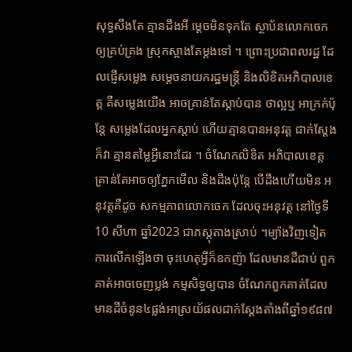សុទ្ធសឹងតែ គ្មានដឹងអី ម្ដេចមិនទុកតែ ស្ថាប័នលោកចេក ឲ្យគ្រប់គ្រង ស្រុកស្អាងតែម្ដងទៅ ។ ព្រោះប្រជាពលរដ្ឋ ដែលផ្ញើសម្លេង សម្តេចនាយករដ្ឋមន្ត្រី និងលិខិតអភិបាលខេត្ត គឺសម្លេងយើង អាចគ្រាន់តែស្ដាប់បាន ថាល្អឬ អាក្រក់ប៉ុន្តែ សម្លេងដែលអ្នកស្ដាប់ ហើយគ្មានបានអនុវត្ត ជាក់ស្តែងក៏វា គ្មានតម្លៃអ្វីនោះដែរ ។ ចំណែកលិខិត អភិបាលខេត្ត គ្រាន់តែអាចឲ្យភ្នែកមើល និងដឹងប៉ុន្តែ បើដឹងហើយមិន អនុវត្តគឺដូច សកម្មភាពលោកចេក ដែលចុះអនុវត្ត នៅថ្ងៃទី10 សីហា ឆ្នាំ2023 ជាភស្តុតាងស្រាប់ ។ម្យ៉ាងវិញទៀត ការលើកឡើងថា ចុះហេតុអ្វីក៏ឧកញ៉ា ដែលមានដីជាប់ ពួកគាត់អាចចេញប្លង់ កម្មសិទ្ធឲ្យបាន ចំណែកពួកគាត់ដែល មានដីចំនូន៤ផ្លង់អាស្រយ័ផលជាក់ស្តែងតាំងពីឆ្នាំ១៩៨៧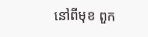នៅពីមុខ ពួក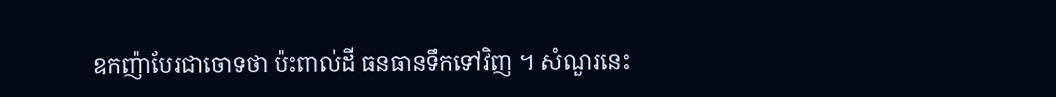ឧកញ៉ាបែរជាចោទថា ប៉ះពាល់ដី ធនធានទឹកទៅវិញ ។ សំណួរនេះ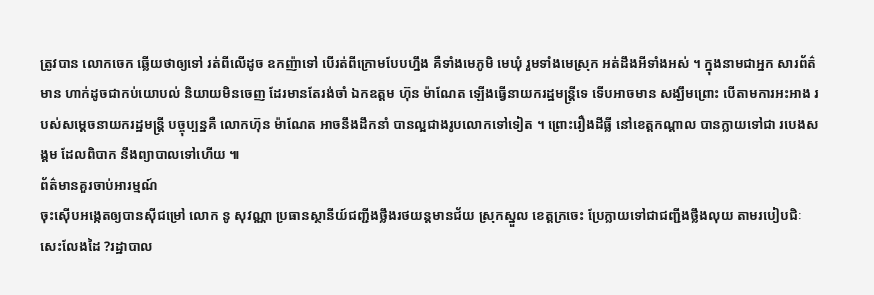ត្រូវបាន លោកចេក ឆ្លើយថាឲ្យទៅ រត់ពីលើដូច ឧកញ៉ាទៅ បើរត់ពីក្រោមបែបហ្នឹង គឺទាំងមេភូមិ មេឃុំ រួមទាំងមេស្រុក អត់ដឹងអីទាំងអស់ ។ ក្នុងនាមជាអ្នក សារព័ត៌មាន ហាក់ដូចជាកប់យោបល់ និយាយមិនចេញ ដែរមានតែរង់ចាំ ឯកឧត្តម ហ៊ុន ម៉ាណែត ឡើងធ្វើនាយករដ្ឋមន្ត្រីទេ ទើបអាចមាន សង្ឃឹមព្រោះ បើតាមការអះអាង របស់សម្ដេចនាយករដ្ឋមន្រ្តី បច្ចុប្បន្នគឺ លោកហ៊ុន ម៉ាណែត អាចនឹងដឹកនាំ បានល្អជាងរូបលោកទៅទៀត ។ ព្រោះរឿងដីធ្លី នៅខេត្តកណ្ដាល បានក្លាយទៅជា របេងសង្គម ដែលពិបាក នឹងព្យាបាលទៅហើយ ៕
ព័ត៌មានគួរចាប់អារម្មណ៍
ចុះស៊ើបអង្កេតឲ្យបានសុីជម្រៅ លោក នូ សុវណ្ណា ប្រធានស្ថានីយ៍ជញ្ជីងថ្លឹងរថយន្តមានជ័យ ស្រុកស្នួល ខេត្តក្រចេះ ប្រែក្លាយទៅជាជញ្ជីងថ្លឹងលុយ តាមរបៀបជិៈសេះលែងដៃ ?រដ្ឋាបាល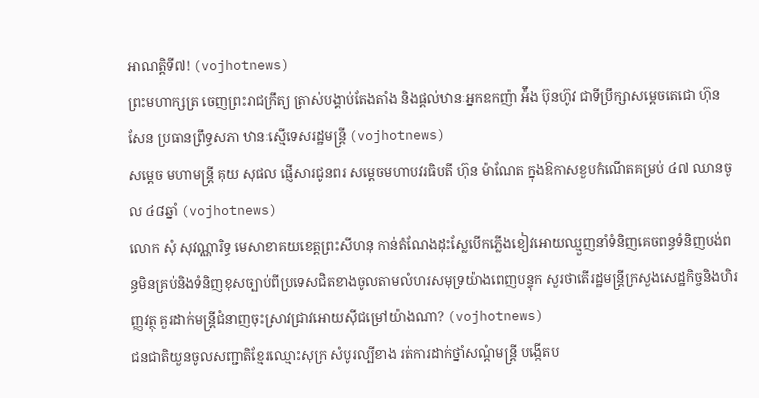អាណត្តិទី៧! (vojhotnews)
ព្រះមហាក្សត្រ ចេញព្រះរាជក្រឹត្យ ត្រាស់បង្គាប់តែងតាំង និងផ្ដល់ឋានៈអ្នកឧកញ៉ា អ៉ឹង ប៊ុនហ៊ូវ ជាទីប្រឹក្សាសម្ដេចតេជោ ហ៊ុន សែន ប្រធានព្រឹទ្ធសភា ឋានៈស្មើទេសរដ្ឋមន្ដ្រី (vojhotnews)
សម្តេច មហាមន្ត្រី គុយ សុផល ផ្ញើសារជូនពរ សម្តេចមហាបវរធិបតី ហ៊ុន ម៉ាណែត ក្នុងឱកាសខួបកំណើតគម្រប់ ៤៧ ឈានចូល ៤៨ឆ្នាំ (vojhotnews)
លោក សុំ សុវណ្ណារិទ្ធ មេសាខាគយខេត្តព្រះសីហនុ កាន់តំណែងដុះស្លែបើកភ្លើងខៀវអោយឈ្មួញនាំទំនិញគេចពន្ធទំនិញបង់ពន្ធមិនគ្រប់និងទំនិញខុសច្បាប់ពីប្រទេសជិតខាងចូលតាមលំហរសមុទ្រយ៉ាងពេញបន្ទុក សួរថាតើរដ្ឋមន្ត្រីក្រសួងសេដ្ឋកិច្ចនិងហិរញ្ញវត្ថុ គួរដាក់មន្រ្តីជំនាញចុះស្រាវជ្រាវអោយសុីជម្រៅយ៉ាងណា? (vojhotnews)
ជនជាតិយួនចូលសញ្ជាតិខ្មែរឈ្មោះសុក្រ សំបូរល្បីខាង រត់ការដាក់ថ្នាំសណ្តំមន្ត្រី បង្កើតប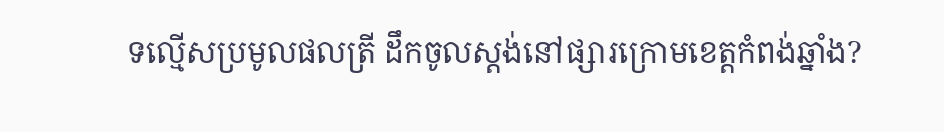ទល្មើសប្រមូលផលត្រី ដឹកចូលស្តង់នៅផ្សារក្រោមខេត្តកំពង់ឆ្នាំង?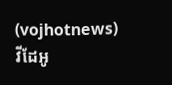(vojhotnews)
វីដែអូ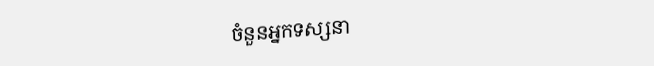ចំនួនអ្នកទស្សនា